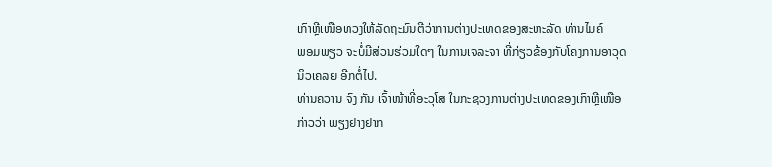ເກົາຫຼີເໜືອທວງໃຫ້ລັດຖະມົນຕີວ່າການຕ່າງປະເທດຂອງສະຫະລັດ ທ່ານໄມຄ໌
ພອມພຽວ ຈະບໍ່ມີສ່ວນຮ່ວມໃດໆ ໃນການເຈລະຈາ ທີ່ກ່ຽວຂ້ອງກັບໂຄງການອາວຸດ
ນິວເຄລຍ ອີກຕໍ່ໄປ.
ທ່ານຄວານ ຈົງ ກັນ ເຈົ້າໜ້າທີ່ອະວຸໂສ ໃນກະຊວງການຕ່າງປະເທດຂອງເກົາຫຼີເໜືອ
ກ່າວວ່າ ພຽງຢາງຢາກ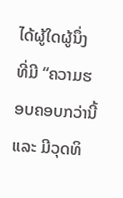ໄດ້ຜູ້ໃດຜູ້ນຶ່ງ ທີ່ມີ “ຄວາມຮອບຄອບກວ່ານີ້ແລະ ມີວຸດທິ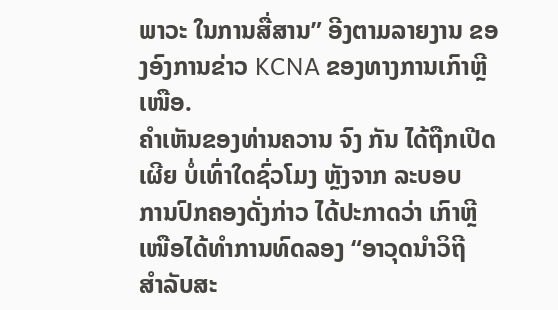ພາວະ ໃນການສື່ສານ” ອີງຕາມລາຍງານ ຂອງອົງການຂ່າວ KCNA ຂອງທາງການເກົາຫຼີ
ເໜືອ.
ຄຳເຫັນຂອງທ່ານຄວານ ຈົງ ກັນ ໄດ້ຖືກເປີດເຜີຍ ບໍ່ເທົ່າໃດຊົ່ວໂມງ ຫຼັງຈາກ ລະບອບ
ການປົກຄອງດັ່ງກ່າວ ໄດ້ປະກາດວ່າ ເກົາຫຼີເໜືອໄດ້ທຳການທົດລອງ “ອາວຸດນຳວິຖີ
ສຳລັບສະ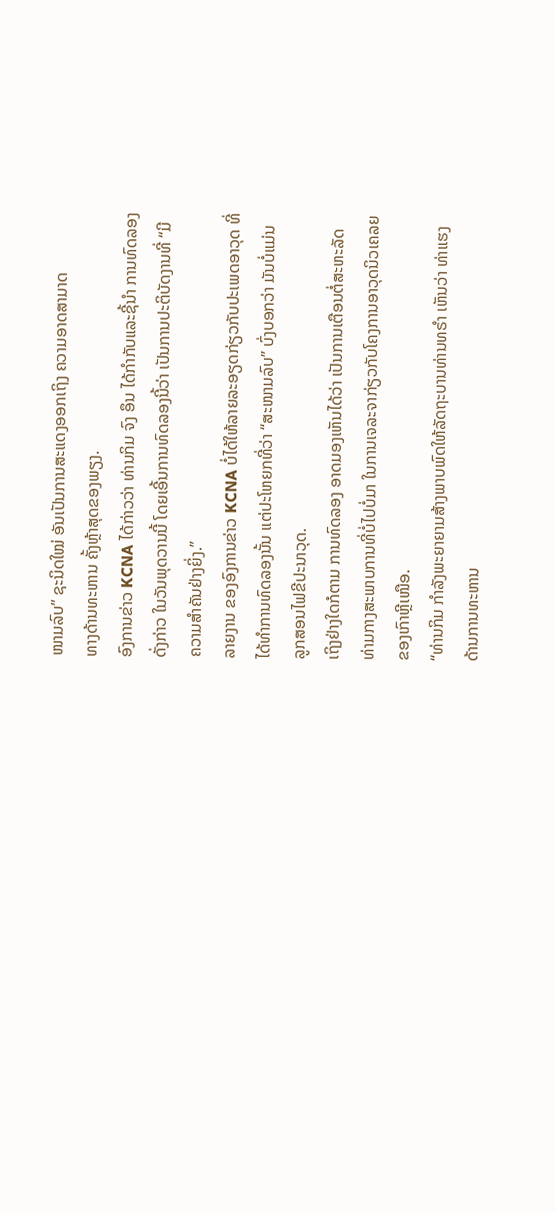ໜາມລົບ” ຊະນິດໃໝ່ ອັນເປັນການສະແດງອອກເຖິງ ຄວາມອາດສາມາດ
ທາງດ້ານທະຫານ ຄັ້ງຫຼ້າສຸດຂອງພຽງ.
ອົງການຂ່າວ KCNA ໄດ້ກ່າວວ່າ ທ່ານກິມ ຈົງ ອຶນ ໄດ້ກຳກັບແລະຊີ້ນຳ ການທົດລອງ
ດັ່ງກ່າວ ໃນວັນພຸດວານນີ້ ໂດຍເອີ້ນການທົດລອງນີ້ວ່າ ເປັນການປະຕິບັດງານທີ່ “ມີ
ຄວາມສຳຄັນຢ່າງຍິ່ງ.”
ລາຍງານ ຂອງອົງການຂ່າວ KCNA ບໍ່ໄດ້ໃຫ້ລາຍລະອຽດກ່ຽວກັບປະເພດອາວຸດ ທີ່
ໄດ້ທຳການທົດລອງນັ້ນ ແຕ່ປະໂຫຍກທີ່ວ່າ “ສະໜາມລົບ” ບົ່ງບອກວ່າ ມັນບໍ່ແມ່ນ
ລູກສອນໄຟຂີປະນາວຸດ.
ເຖິງຢ່າງໃດກໍຕາມ ການທົດລອງ ອາດມອງເຫັນໄດ້ວ່າ ເປັນການເຕືອນຕໍ່ສະຫະລັດ
ທ່າມກາງສະພາບການທີ່ບໍ່ໄປບໍ່ມາ ໃນການເຈລະຈາກ່ຽວກັບໂຄງການອາວຸດນິວເຄລຍ
ຂອງເກົາຫຼີເໜືອ.
“ທ່ານກິມ ກຳລັງພະຍາຍາມສ້າງພາບພົດໃຫ້ລັດຖະບານທ່ານທຣຳ ເຫັນວ່າ ທ່າແຮງ
ດ້ານການທະຫານ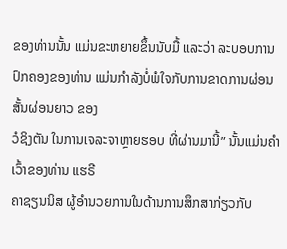ຂອງທ່ານນັ້ນ ແມ່ນຂະຫຍາຍຂຶ້ນນັບມື້ ແລະວ່າ ລະບອບການ
ປົກຄອງຂອງທ່ານ ແມ່ນກຳລັງບໍ່ພໍໃຈກັບການຂາດການຜ່ອນສັ້ນຜ່ອນຍາວ ຂອງ
ວໍຊິງຕັນ ໃນການເຈລະຈາຫຼາຍຮອບ ທີ່ຜ່ານມານີ້” ນັ້ນແມ່ນຄຳເວົ້າຂອງທ່ານ ແຮຣີ
ຄາຊຽນນິສ ຜູ້ອຳນວຍການໃນດ້ານການສຶກສາກ່ຽວກັບ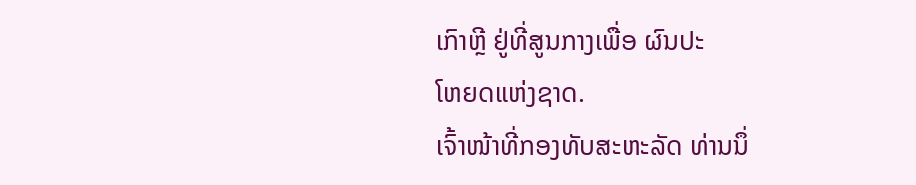ເກົາຫຼີ ຢູ່ທີ່ສູນກາງເພື່ອ ຜົນປະ
ໂຫຍດແຫ່ງຊາດ.
ເຈົ້າໜ້າທີ່ກອງທັບສະຫະລັດ ທ່ານນຶ່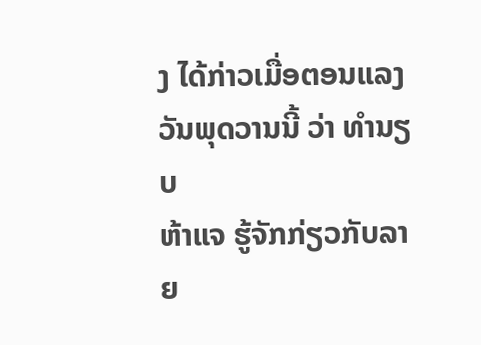ງ ໄດ້ກ່າວເມື່ອຕອນແລງວັນພຸດວານນີ້ ວ່າ ທຳນຽບ
ຫ້າແຈ ຮູ້ຈັກກ່ຽວກັບລາຍ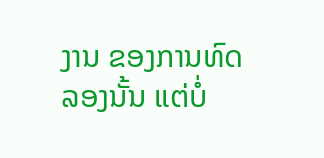ງານ ຂອງການທົດລອງນັ້ນ ແຕ່ບໍ່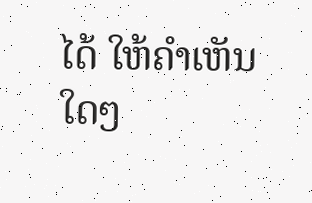ໄດ້ ໃຫ້ຄຳເຫັນໃດໆ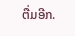ຕື່ມອີກ.